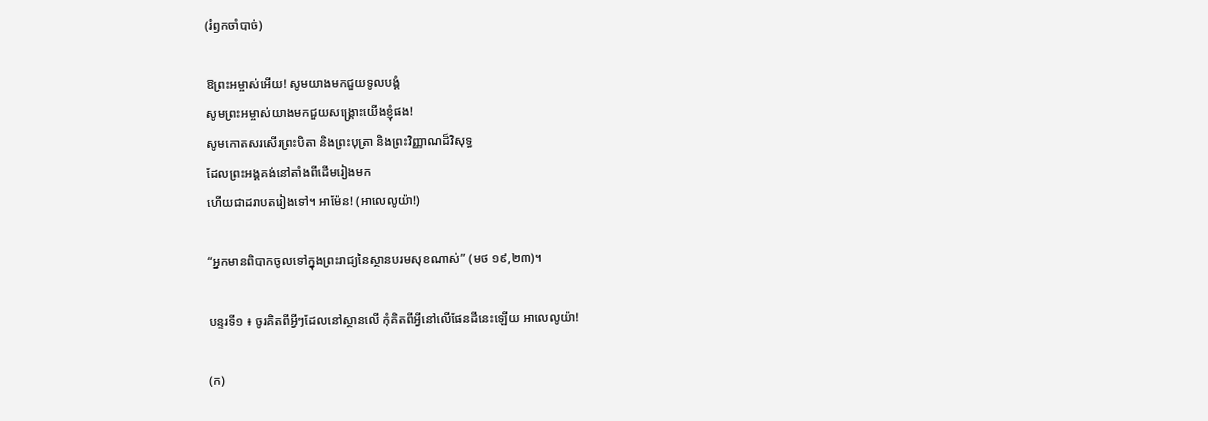(រំឭកចាំបាច់)

ឱព្រះអម្ចាស់អើយ! សូមយាងមកជួយទូលបង្គំ
សូមព្រះអម្ចាស់យាងមកជួយសង្គ្រោះយើងខ្ញុំផង!
សូមកោតសរសើរព្រះបិតា និងព្រះបុត្រា និងព្រះវិញ្ញាណដ៏វិសុទ្ធ
ដែលព្រះអង្គគង់នៅតាំងពីដើមរៀងមក
ហើយជាដរាបតរៀងទៅ។ អាម៉ែន! (អាលេលូយ៉ា!)

“អ្នកមានពិបាកចូលទៅក្នុងព្រះរាជ្យនៃស្ថានបរមសុខណាស់” (មថ ១៩,២៣)។

បន្ទរទី១ ៖ ចូរគិតពីអ្វីៗដែលនៅស្ថានលើ កុំគិតពីអ្វីនៅលើផែនដីនេះឡើយ អាលេលូយ៉ា!

(ក)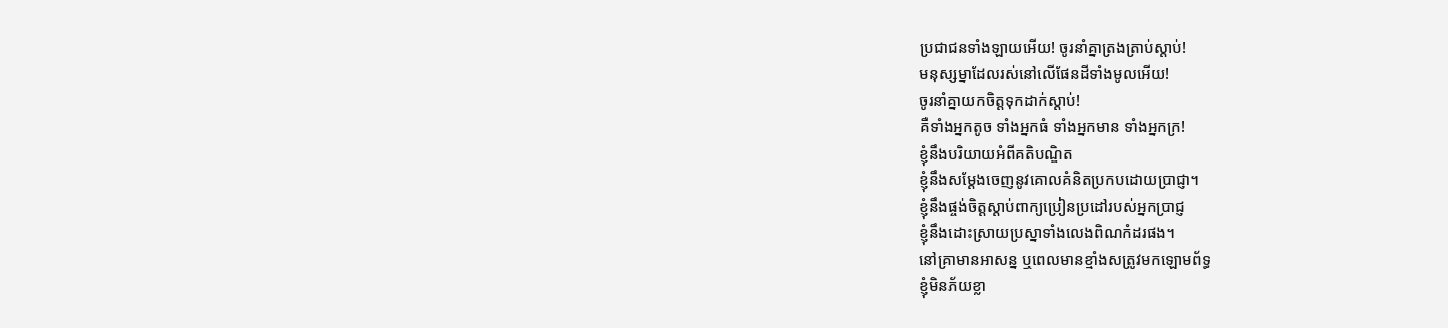ប្រជាជនទាំងឡាយអើយ! ចូរនាំគ្នាត្រងត្រាប់ស្តាប់!
មនុស្សម្នាដែលរស់នៅលើផែនដីទាំងមូលអើយ!
ចូរនាំគ្នាយកចិត្តទុកដាក់ស្តាប់!
គឺទាំងអ្នកតូច ទាំងអ្នកធំ ទាំងអ្នកមាន ទាំងអ្នកក្រ!
ខ្ញុំនឹងបរិយាយអំពីគតិបណ្ឌិត
ខ្ញុំនឹងសម្តែងចេញនូវគោលគំនិតប្រកបដោយប្រាជ្ញា។
ខ្ញុំនឹងផ្ចង់ចិត្តស្តាប់ពាក្យប្រៀនប្រដៅរបស់អ្នកប្រាជ្ញ
ខ្ញុំនឹងដោះស្រាយប្រស្នាទាំងលេងពិណកំដរផង។
នៅគ្រាមានអាសន្ន ឬពេលមានខ្មាំងសត្រូវមកឡោមព័ទ្ធ
ខ្ញុំមិនភ័យខ្លា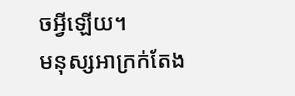ចអ្វីឡើយ។
មនុស្សអាក្រក់តែង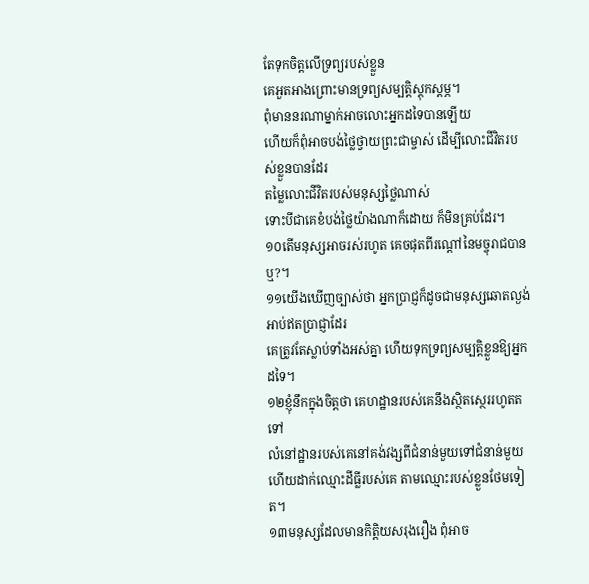តែទុកចិត្តលើទ្រព្យរបស់ខ្លួន
គេអួតអាងព្រោះមានទ្រព្យសម្បត្តិស្តុកស្តម្ភ។
ពុំមាននរណាម្នាក់អាចលោះអ្នកដទៃបានឡើយ
ហើយក៏ពុំអាចបង់ថ្លៃថ្វាយព្រះជាម្ចាស់ ដើម្បីលោះជីវិតរបស់ខ្លួនបានដែរ
តម្លៃលោះជីវិតរបស់មនុស្សថ្លៃណាស់
ទោះបីជាគេខំបង់ថ្លៃយ៉ាងណាក៏ដោយ ក៏មិនគ្រប់ដែរ។
១០តើមនុស្សអាចរស់រហូត គេចផុតពីរណ្តៅនៃមច្ចុរាជបានឬ?។
១១យើងឃើញច្បាស់ថា អ្នកប្រាជ្ញក៏ដូចជាមនុស្សឆោតល្ងង់អាប់ឥតប្រាជ្ញាដែរ
គេត្រូវតែស្លាប់ទាំងអស់គ្នា ហើយទុកទ្រព្យសម្បត្តិខ្លួនឱ្យអ្នកដទៃ។
១២ខ្ញុំនឹកក្នុងចិត្តថា គេហដ្ឋានរបស់គេនឹងស្ថិតស្ថេររហូតតទៅ
លំនៅដ្ឋានរបស់គេនៅគង់វង្សពីជំនាន់មួយទៅជំនាន់មួយ
ហើយដាក់ឈ្មោះដីធ្លីរបស់គេ តាមឈ្មោះរបស់ខ្លួនថែមទៀត។
១៣មនុស្សដែលមានកិត្តិយសរុងរឿង ពុំអាច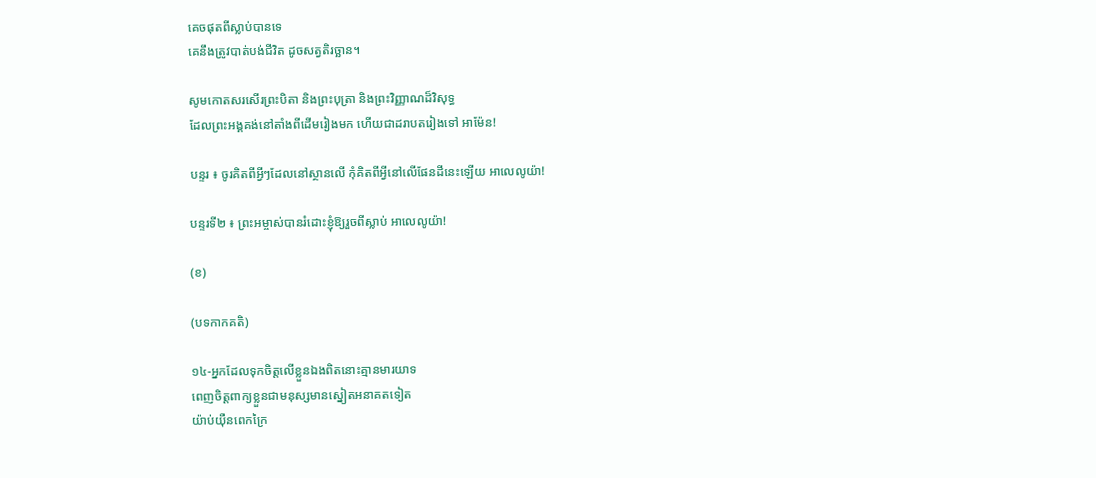គេចផុតពីស្លាប់បានទេ
គេនឹងត្រូវបាត់បង់ជីវិត ដូចសត្វតិរច្ឆាន។

សូមកោតសរសើរព្រះបិតា និងព្រះបុត្រា និងព្រះវិញ្ញាណដ៏វិសុទ្ធ
ដែលព្រះអង្គគង់នៅតាំងពីដើមរៀងមក ហើយជាដរាបតរៀងទៅ អាម៉ែន!

បន្ទរ ៖ ចូរគិតពីអ្វីៗដែលនៅស្ថានលើ កុំគិតពីអ្វីនៅលើផែនដីនេះឡើយ អាលេលូយ៉ា!

បន្ទរទី២ ៖ ព្រះអម្ចាស់បានរំដោះខ្ញុំឱ្យរួចពីស្លាប់ អាលេលូយ៉ា!

(ខ)

(បទកាកគតិ)

១៤-អ្នកដែលទុកចិត្តលើខ្លួនឯងពិតនោះគ្មានមារយាទ
ពេញចិត្តពាក្យខ្លួនជាមនុស្សមានស្នៀតអនាគតទៀត
យ៉ាប់យ៉ឺនពេកក្រៃ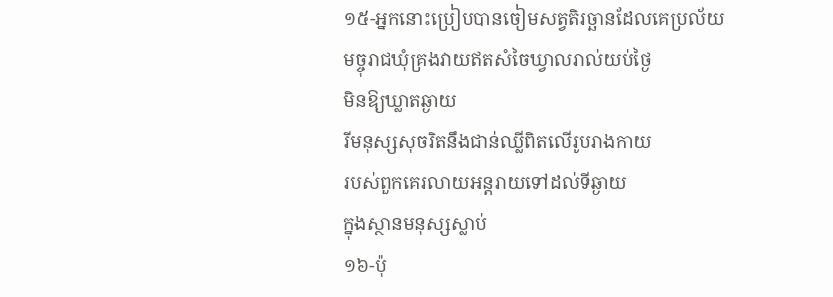១៥-អ្នកនោះប្រៀបបានចៀមសត្វតិរច្ឆានដែលគេប្រល័យ
មច្ចុរាជឃុំគ្រងវាយឥតសំចៃឃ្វាលរាល់យប់ថ្ងៃ
មិនឱ្យឃ្លាតឆ្ងាយ
រីមនុស្សសុចរិតនឹងជាន់ឈ្លីពិតលើរូបរាងកាយ
របស់ពួកគេរលាយអន្តរាយទៅដល់ទីឆ្ងាយ
ក្នុងស្ថានមនុស្សស្លាប់
១៦-ប៉ុ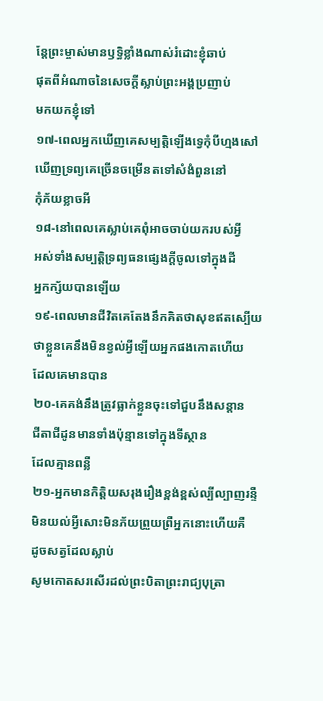ន្តែព្រះម្ចាស់មានឫទ្ធិខ្លាំងណាស់រំដោះខ្ញុំឆាប់
ផុតពីអំណាចនៃសេចក្តីស្លាប់ព្រះអង្គប្រញាប់
មកយកខ្ញុំទៅ
១៧-ពេលអ្នកឃើញគេសម្បត្តិឡើងទ្វេកុំបីហ្មងសៅ
ឃើញទ្រព្យគេច្រើនចម្រើនតទៅសំងំពួននៅ
កុំភ័យខ្លាចអី
១៨-នៅពេលគេស្លាប់គេពុំអាចចាប់យករបស់អ្វី
អស់ទាំងសម្បត្តិទ្រព្យធនផ្សេងក្តីចូលទៅក្នុងដី
អ្នកក្ស័យបានឡើយ
១៩-ពេលមានជីវិតគេតែងនឹកគិតថាសុខឥតស្បើយ
ថាខ្លួនគេនឹងមិនខ្វល់អ្វីឡើយអ្នកផងកោតហើយ
ដែលគេមានបាន
២០-គេគង់នឹងត្រូវធ្លាក់ខ្លួនចុះទៅជួបនឹងសន្តាន
ជីតាជីដូនមានទាំងប៉ុន្មានទៅក្នុងទីស្ថាន
ដែលគ្មានពន្លឺ
២១-អ្នកមានកិត្តិយសរុងរឿងខ្ពង់ខ្ពស់ល្បីល្បាញរន្ទឺ
មិនយល់អ្វីសោះមិនភ័យព្រួយព្រឺអ្នកនោះហើយគឺ
ដូចសត្វដែលស្លាប់
សូមកោតសរសើរដល់ព្រះបិតាព្រះរាជ្យបុត្រា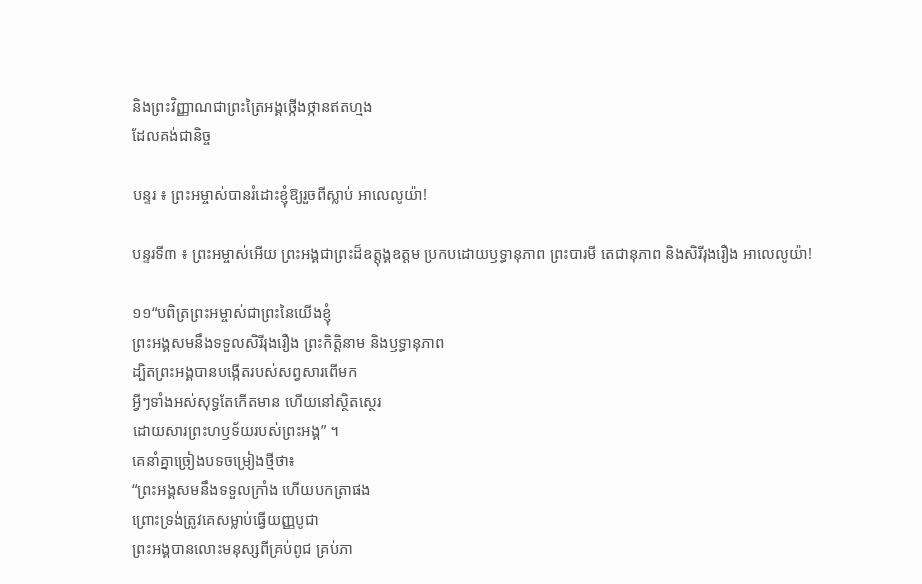និងព្រះវិញ្ញាណជាព្រះត្រៃអង្គថ្កើងថ្កានឥតហ្មង
ដែលគង់ជានិច្ច

បន្ទរ ៖ ព្រះអម្ចាស់បានរំដោះខ្ញុំឱ្យរួចពីស្លាប់ អាលេលូយ៉ា!

បន្ទរទី៣ ៖ ព្រះ‌អម្ចាស់អើយ ព្រះ‌អង្គជាព្រះដ៏ឧត្តុង្គ‌ឧត្ដម ប្រកបដោយឫទ្ធា‌នុភាព ព្រះ‌បារមី តេជា‌នុភាព និងសិរី‌រុងរឿង អាលេលូយ៉ា!

១១“បពិត្រព្រះអម្ចាស់ជាព្រះនៃយើងខ្ញុំ
ព្រះអង្គសមនឹងទទួលសិរីរុងរឿង ព្រះកិត្តិនាម និងឫទ្ធានុភាព
ដ្បិតព្រះអង្គបានបង្កើតរបស់សព្វសារពើមក
អ្វីៗទាំងអស់សុទ្ធតែកើតមាន ហើយនៅស្ថិតស្ថេរ
ដោយសារព្រះហឫទ័យរបស់ព្រះអង្គ” ។
គេនាំគ្នាច្រៀងបទចម្រៀងថ្មីថា៖
“ព្រះអង្គសមនឹងទទួលក្រាំង ហើយបកត្រាផង
ព្រោះទ្រង់ត្រូវគេសម្លាប់ធ្វើយញ្ញបូជា
ព្រះអង្គបានលោះមនុស្សពីគ្រប់ពូជ គ្រប់ភា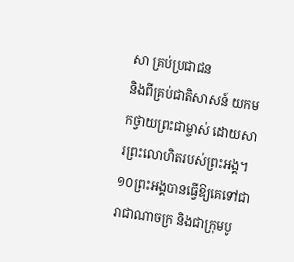សា គ្រប់ប្រជាជន
និងពីគ្រប់ជាតិសាសន៍ យកមកថ្វាយព្រះជាម្ចាស់ ដោយសារព្រះលោហិតរបស់ព្រះអង្គ។
១០ព្រះអង្គបានធ្វើឱ្យគេទៅជារាជាណាចក្រ និងជាក្រុមបូ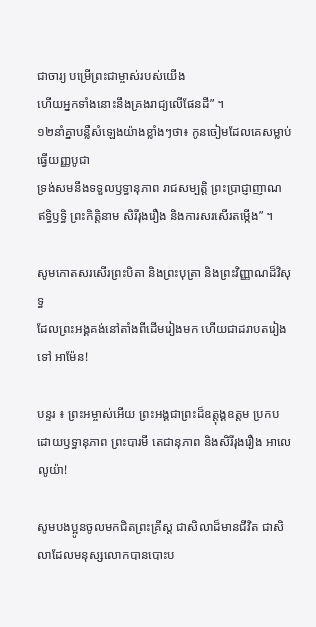ជាចារ្យ បម្រើព្រះជាម្ចាស់របស់យើង
ហើយអ្នកទាំងនោះនឹងគ្រងរាជ្យលើផែនដី” ។
១២នាំគ្នាបន្លឺសំឡេងយ៉ាងខ្លាំងៗថា៖ កូនចៀមដែលគេសម្លាប់ធ្វើយញ្ញបូជា
ទ្រង់សមនឹងទទួលឫទ្ធានុភាព រាជសម្បត្តិ ព្រះប្រាជ្ញាញាណ ឥទ្ធិឫទ្ធិ ព្រះកិត្តិនាម សិរីរុងរឿង និងការសរសើរតម្កើង” ។

សូមកោតសរសើរព្រះបិតា និងព្រះបុត្រា និងព្រះវិញ្ញាណដ៏វិសុទ្ធ
ដែលព្រះអង្គគង់នៅតាំងពីដើមរៀងមក ហើយជាដរាបតរៀងទៅ អាម៉ែន!

បន្ទរ ៖ ព្រះ‌អម្ចាស់អើយ ព្រះ‌អង្គជាព្រះដ៏ឧត្តុង្គ‌ឧត្ដម ប្រកបដោយឫទ្ធា‌នុភាព ព្រះ‌បារមី តេជា‌នុភាព និងសិរី‌រុងរឿង អាលេលូយ៉ា!

សូមបង‌ប្អូនចូលមកជិតព្រះ‌គ្រីស្ត ជាសិលាដ៏មានជីវិត ជាសិលាដែលមនុស្សលោកបានបោះប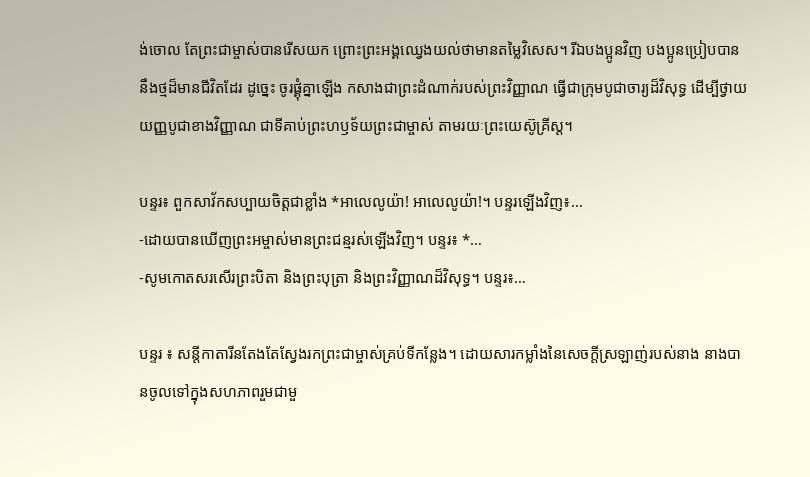ង់ចោល តែព្រះ‌ជាម្ចាស់បានរើសយក ព្រោះព្រះ‌អង្គឈ្វេងយល់ថាមានតម្លៃវិសេស។ រីឯបង‌ប្អូនវិញ បង‌ប្អូនប្រៀបបាននឹងថ្មដ៏មានជីវិតដែរ ដូច្នេះ ចូរផ្គុំគ្នាឡើង កសាងជាព្រះ‌ដំណាក់របស់ព្រះ‌វិញ្ញាណ ធ្វើជាក្រុមបូជា‌ចារ្យដ៏‌វិសុទ្ធ ដើម្បីថ្វាយយញ្ញ‌បូជាខាងវិញ្ញាណ ជាទីគាប់ព្រះ‌ហឫទ័យព្រះ‌ជាម្ចាស់ តាម‌រយៈព្រះយេស៊ូ‌គ្រីស្ត។

បន្ទរ៖ ពួកសាវ័កសប្បាយចិត្តជាខ្លាំង *អាលេលូយ៉ា! អាលេលូយ៉ា!។ បន្ទរឡើងវិញ៖…
-ដោយបានឃើញព្រះអម្ចាស់មានព្រះជន្មរស់ឡើងវិញ។ បន្ទរ៖ *…
-សូមកោតសរសើរព្រះបិតា និងព្រះបុត្រា និងព្រះវិញ្ញាណដ៏វិសុទ្ធ។ បន្ទរ៖…

បន្ទរ ៖ សន្តីកាតារីនតែងតែស្វែងរកព្រះជាម្ចាស់គ្រប់ទីកន្លែង។ ដោយសារកម្លាំងនៃសេចក្តីស្រឡាញ់របស់នាង នាងបានចូលទៅក្នុងសហភាពរួមជាមួ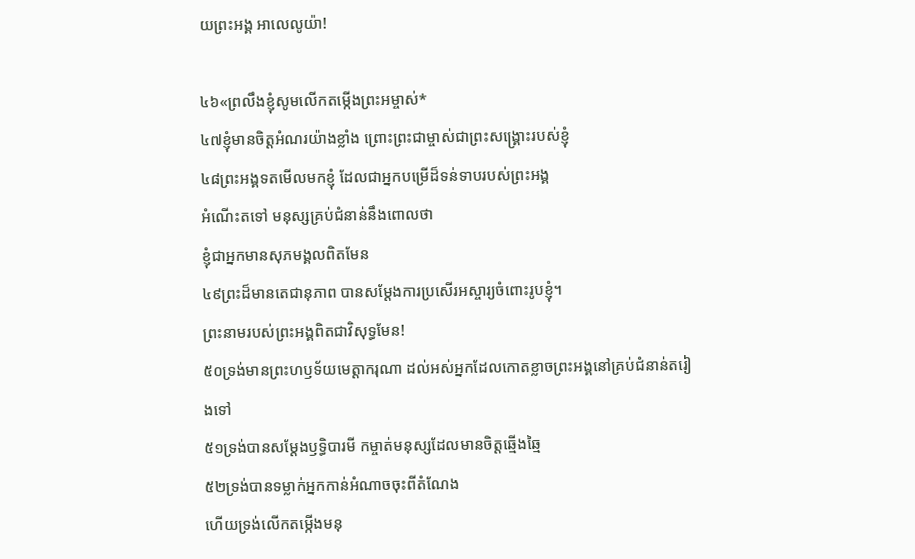យព្រះអង្គ អាលេលូយ៉ា!

៤៦«ព្រលឹងខ្ញុំសូមលើកតម្កើងព្រះ‌អម្ចាស់*
៤៧ខ្ញុំមានចិត្តអំណរយ៉ាងខ្លាំង ព្រោះព្រះជាម្ចាស់ជាព្រះសង្គ្រោះរបស់ខ្ញុំ
៤៨ព្រះអង្គទតមើលមកខ្ញុំ ដែលជាអ្នកបម្រើដ៏ទន់ទាបរបស់ព្រះអង្គ
អំណើះតទៅ មនុស្សគ្រប់ជំនាន់នឹងពោលថា
ខ្ញុំជាអ្នកមានសុភមង្គលពិតមែន
៤៩ព្រះដ៏មានតេជានុភាព បានសម្ដែងការប្រសើរអស្ចារ្យចំពោះរូបខ្ញុំ។
ព្រះនាមរបស់ព្រះអង្គពិតជាវិសុទ្ធមែន!
៥០ទ្រង់មានព្រះហឫទ័យមេត្តាករុណា ដល់អស់អ្នកដែលកោតខ្លាចព្រះអង្គនៅគ្រប់ជំនាន់តរៀងទៅ
៥១ទ្រង់បានសម្ដែងឫទ្ធិបារមី កម្ចាត់មនុស្សដែលមានចិត្តឆ្មើងឆ្មៃ
៥២ទ្រង់បានទម្លាក់អ្នកកាន់អំណាចចុះពីតំណែង
ហើយទ្រង់លើកតម្កើងមនុ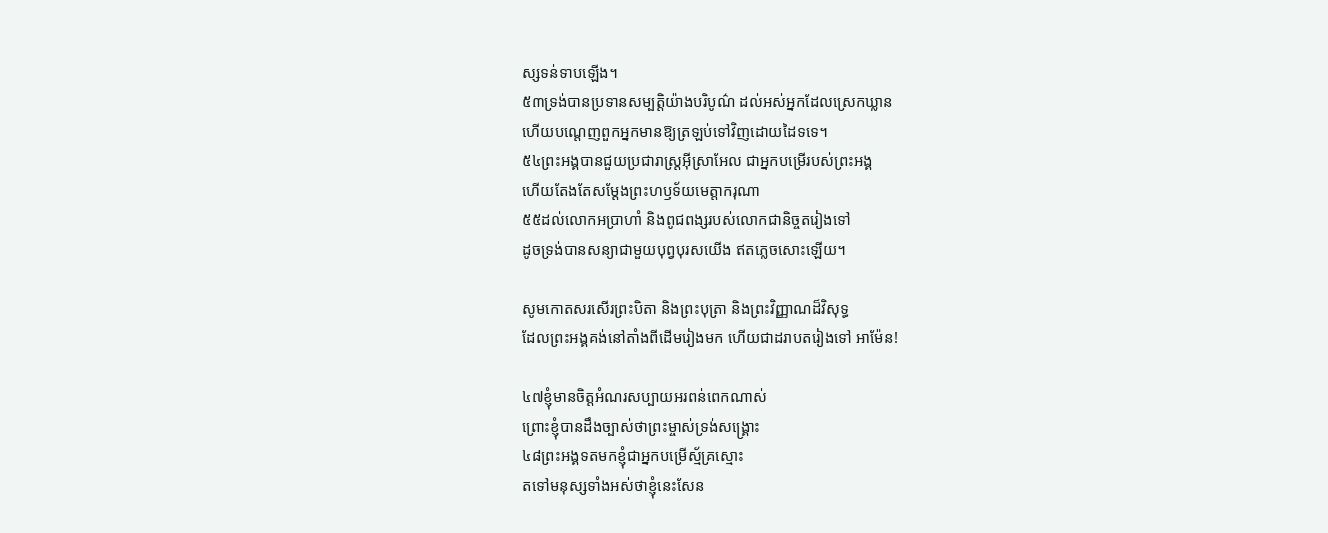ស្សទន់ទាបឡើង។
៥៣ទ្រង់បានប្រទានសម្បត្តិយ៉ាងបរិបូណ៌ ដល់អស់អ្នកដែលស្រេកឃ្លាន
ហើយបណ្តេញពួកអ្នកមានឱ្យត្រឡប់ទៅវិញដោយដៃទទេ។
៥៤ព្រះអង្គបានជួយប្រជារាស្ត្រអ៊ីស្រាអែល ជាអ្នកបម្រើរបស់ព្រះអង្គ
ហើយតែងតែសម្ដែងព្រះហឫទ័យមេត្តាករុណា
៥៥ដល់លោកអប្រាហាំ និងពូជពង្សរបស់លោកជានិច្ចតរៀងទៅ
ដូចទ្រង់បានសន្យាជាមួយបុព្វបុរសយើង ឥតភ្លេចសោះឡើយ។

សូមកោតសរសើរព្រះបិតា និងព្រះបុត្រា និងព្រះវិញ្ញាណដ៏វិសុទ្ធ
ដែលព្រះអង្គគង់នៅតាំងពីដើមរៀងមក ហើយជាដរាបតរៀងទៅ អាម៉ែន!

៤៧ខ្ញុំមានចិត្តអំណរសប្បាយអរពន់ពេកណាស់
ព្រោះខ្ញុំបានដឹងច្បាស់ថាព្រះម្ចាស់ទ្រង់សង្គ្រោះ
៤៨ព្រះអង្គទតមកខ្ញុំជាអ្នកបម្រើស្ម័គ្រស្មោះ
តទៅមនុស្សទាំងអស់ថាខ្ញុំនេះសែន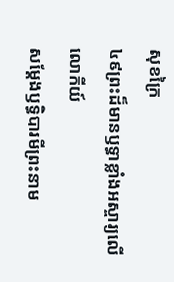សុខក្រៃ
៤៩ព្រះដ៏មានឫទ្ធាខ្លាំងអស្ចារ្យលើលោកីយ៍
សម្ដែងឫទ្ធិបារមីព្រះនាម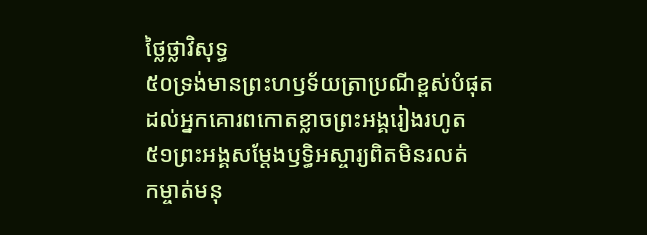ថ្លៃថ្លាវិសុទ្ធ
៥០ទ្រង់មានព្រះហឫទ័យត្រាប្រណីខ្ពស់បំផុត
ដល់អ្នកគោរពកោតខ្លាចព្រះអង្គរៀងរហូត
៥១ព្រះអង្គសម្ដែងឫទ្ធិអស្ចារ្យពិតមិនរលត់
កម្ចាត់មនុ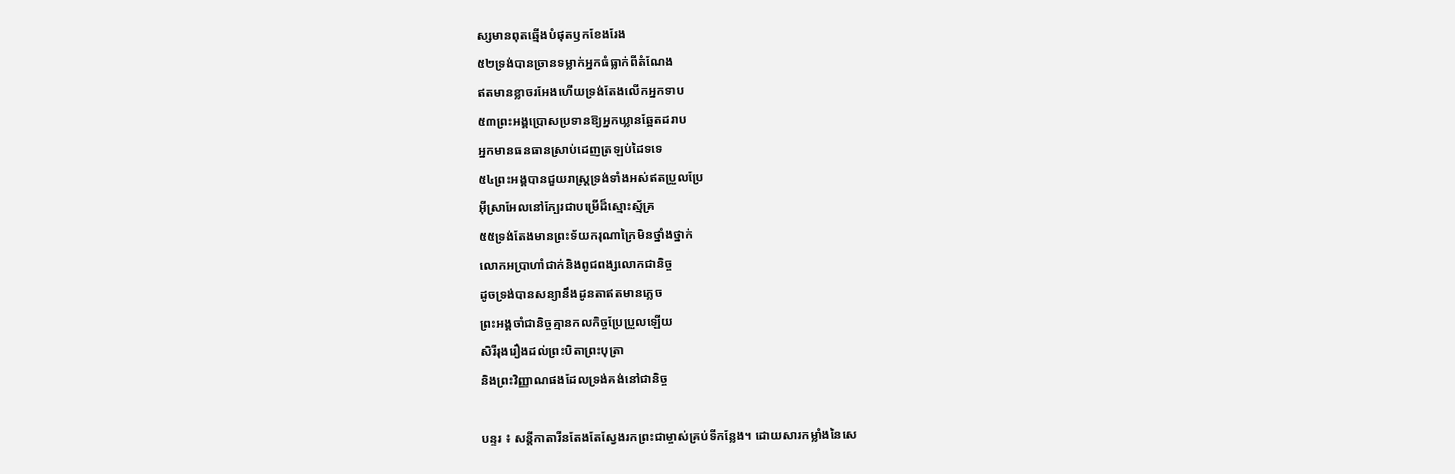ស្សមានពុតឆ្មើងបំផុតឫកខែងរែង
៥២ទ្រង់បានច្រានទម្លាក់អ្នកធំធ្លាក់ពីតំណែង
ឥតមានខ្លាចរអែងហើយទ្រង់តែងលើកអ្នកទាប
៥៣ព្រះអង្គប្រោសប្រទានឱ្យអ្នកឃ្លានឆ្អែតដរាប
អ្នកមានធនធានស្រាប់ដេញត្រឡប់ដៃទទេ
៥៤ព្រះអង្គបានជួយរាស្ត្រទ្រង់ទាំងអស់ឥតប្រួលប្រែ
អ៊ីស្រាអែលនៅក្បែរជាបម្រើដ៏ស្មោះស្ម័គ្រ
៥៥ទ្រង់តែងមានព្រះទ័យករុណាក្រៃមិនថ្នាំងថ្នាក់
លោកអប្រាហាំជាក់និងពូជពង្សលោកជានិច្ច
ដូចទ្រង់បានសន្យានឹងដូនតាឥតមានភ្លេច
ព្រះអង្គចាំជានិច្ចគ្មានកលកិច្ចប្រែប្រួលឡើយ
សិរីរុងរឿងដល់ព្រះបិតាព្រះបុត្រា
និងព្រះវិញ្ញាណផងដែលទ្រង់គង់នៅជានិច្ច

បន្ទរ ៖ សន្តីកាតារីនតែងតែស្វែងរកព្រះជាម្ចាស់គ្រប់ទីកន្លែង។ ដោយសារកម្លាំងនៃសេ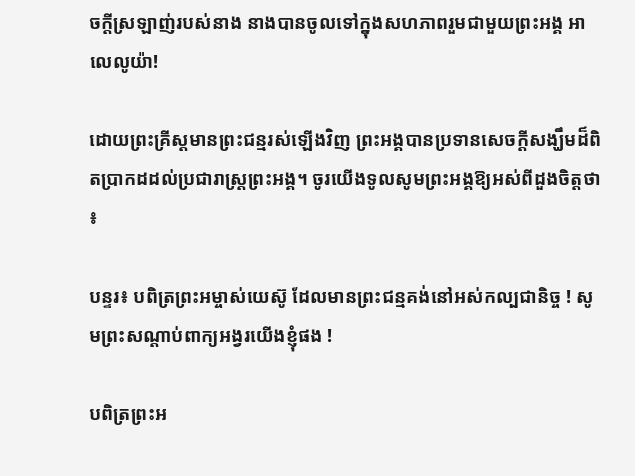ចក្តីស្រឡាញ់របស់នាង នាងបានចូលទៅក្នុងសហភាពរួមជាមួយព្រះអង្គ អាលេលូយ៉ា!

ដោយព្រះគ្រីស្តមានព្រះជន្មរស់ឡើងវិញ ព្រះអង្គបានប្រទានសេចក្តីសង្ឃឹមដ៏ពិតប្រាកដដល់ប្រជារាស្រ្តព្រះអង្គ។ ចូរយើងទូលសូមព្រះអង្គឱ្យអស់ពីដួងចិត្តថា ៖

បន្ទរ៖ បពិត្រព្រះអម្ចាស់យេស៊ូ ដែលមានព្រះជន្មគង់នៅអស់កល្បជានិច្ច ! សូមព្រះសណ្តាប់ពាក្យអង្វរយើងខ្ញុំផង !

បពិត្រព្រះអ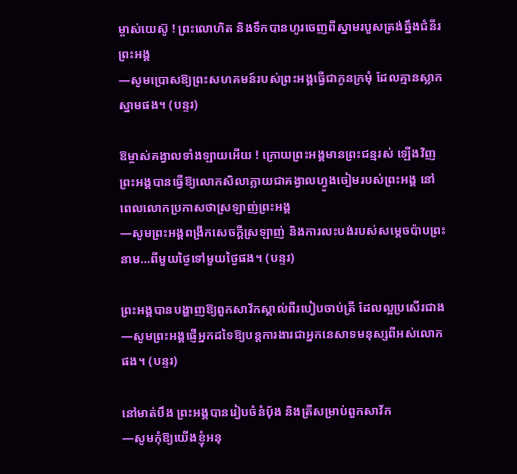ម្ចាស់យេស៊ូ ! ព្រះលោហិត និងទឹកបានហូរចេញពីស្នាមរបួសត្រង់ឆ្នឹងជំនីរព្រះអង្គ
—សូមប្រោសឱ្យព្រះសហគមន៍របស់ព្រះអង្គធ្វើជាកូនក្រមុំ ដែលគ្មានស្លាកស្នាមផង។ (បន្ទរ)

ឱម្ចាស់គង្វាលទាំងឡាយអើយ ! ក្រោយព្រះអង្គមានព្រះជន្មរស់ ឡើងវិញ ព្រះអង្គបានធ្វើឱ្យលោកសិលាក្លាយជាគង្វាលហ្វូងចៀមរបស់ព្រះអង្គ នៅពេលលោកប្រកាសថាស្រឡាញ់ព្រះអង្គ
—សូមព្រះអង្គពង្រីកសេចក្តីស្រឡាញ់ និងការលះបង់របស់សម្តេចប៉ាបព្រះនាម…ពីមួយថ្ងៃទៅមួយថ្ងៃផង។ (បន្ទរ)

ព្រះអង្គបានបង្ហាញឱ្យពួកសាវ័កស្គាល់ពីរបៀបចាប់ត្រី ដែលល្អប្រសើរជាង
—សូមព្រះអង្គផ្ញើអ្នកដទៃឱ្យបន្តការងារជាអ្នកនេសាទមនុស្សពីអស់លោកផង។ (បន្ទរ)

នៅមាត់បឹង ព្រះអង្គបានរៀបចំនំប៉័ង និងត្រីសម្រាប់ពួកសាវ័ក
—សូមកុំឱ្យយើងខ្ញុំអនុ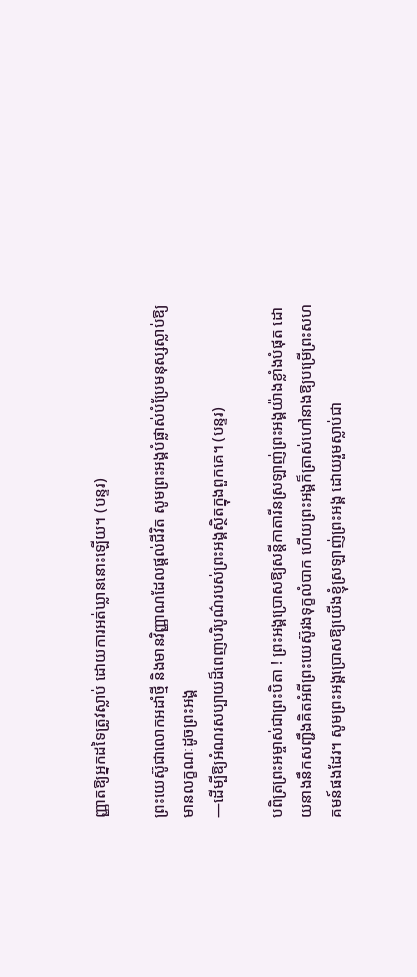ញ្ញាតឱ្យអ្នកដទៃត្រូវស្លាប់ ដោយការអត់ឃ្លាននោះឡើយ។ (បន្ទរ)

ព្រះយេស៊ូជាលោកអដាំថ្មី និងមានវិញ្ញាណដែលផ្តល់ជីវិត សូមព្រះអង្គបំផ្លាស់បំប្រែមនុស្សស្លាប់ឱ្យមានលក្ខណៈដូចព្រះអង្គ
—ដើម្បីឱ្យអំណរសប្បាយដ៏ពេញបរិបូណ៌របស់ព្រះអង្គស្ថិតក្នុងពួកគេ។ (បន្ទរ)

បពិត្រព្រះអម្ចាស់ជាព្រះបិតា ! ព្រះអង្គប្រោសឱ្យសន្តីកាតារីនស្រឡាញ់ព្រះអង្គយ៉ាងខ្លាំងបំផុត ដោយនាងនឹកសញ្ជឹងគិតអំពីព្រះយេស៊ូរងទុក្ខលំបាក ហើយព្រះអង្គក៏ត្រាស់ហៅនាងឱ្យបម្រើព្រះសហគមន៍ផងដែរ។ សូមព្រះអង្គប្រោសឱ្យយើងខ្ញុំស្រឡាញ់ព្រះអង្គ ដោយរួមស្លាប់ជា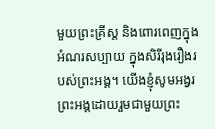មួយព្រះគ្រីស្ត និងពោរពេញក្នុងអំណរសប្បាយ ក្នុងសិរីរុងរឿងរបស់ព្រះអង្គ។ យើងខ្ញុំសូមអង្វរព្រះអង្គដោយរួមជាមួយព្រះ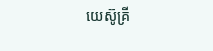យេស៊ូគ្រី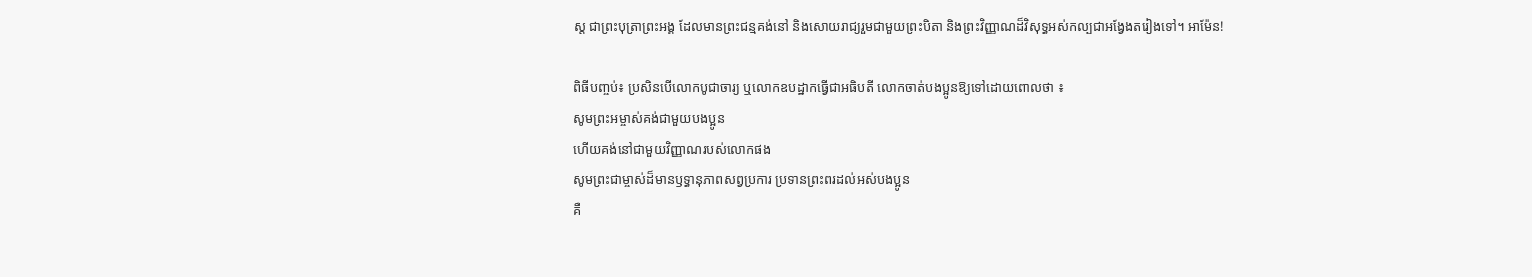ស្ត ជាព្រះបុត្រាព្រះអង្គ ដែលមានព្រះជន្មគង់នៅ និងសោយរាជ្យរួមជាមួយព្រះបិតា និងព្រះវិញ្ញាណដ៏វិសុទ្ធអស់កល្បជាអង្វែងតរៀងទៅ។ អាម៉ែន!

ពិធីបញ្ចប់៖ ប្រសិនបើលោកបូជាចារ្យ ឬលោកឧបដ្ឋាកធ្វើជាអធិបតី លោកចាត់បងប្អូនឱ្យទៅដោយពោលថា ៖
សូមព្រះអម្ចាស់គង់ជាមួយបងប្អូន
ហើយគង់នៅជាមួយវិញ្ញាណរបស់លោកផង
សូមព្រះជាម្ចាស់ដ៏មានឫទ្ធានុភាពសព្វប្រការ ប្រទានព្រះពរដល់អស់បងប្អូន
គឺ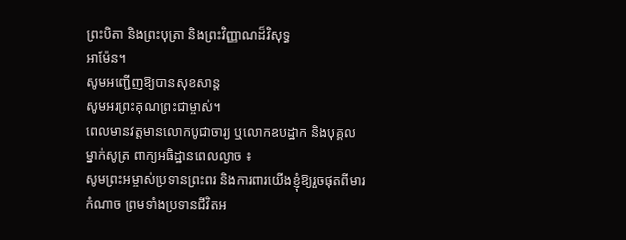ព្រះបិតា និងព្រះបុត្រា និងព្រះវិញ្ញាណដ៏វិសុទ្ធ
អាម៉ែន។
សូមអញ្ជើញឱ្យបានសុខសាន្ត
សូមអរព្រះគុណព្រះជាម្ចាស់។
ពេលមានវត្តមានលោកបូជាចារ្យ ឬលោកឧបដ្ឋាក និងបុគ្គលម្នាក់សូត្រ ពាក្យអធិដ្ឋានពេលល្ងាច ៖
សូមព្រះអម្ចាស់ប្រទានព្រះពរ និងការពារយើងខ្ញុំឱ្យរួចផុតពីមារកំណាច ព្រមទាំងប្រទានជីវិតអ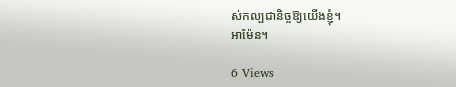ស់កល្បជានិច្ចឱ្យយើងខ្ញុំ។
អាម៉ែន។

6 Views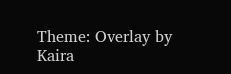Theme: Overlay by Kaira